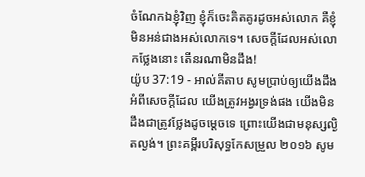ចំណែកឯខ្ញុំវិញ ខ្ញុំក៏ចេះគិតគូរដូចអស់លោក គឺខ្ញុំមិនអន់ជាងអស់លោកទេ។ សេចក្ដីដែលអស់លោកថ្លែងនោះ តើនរណាមិនដឹង!
យ៉ូប 37:19 - អាល់គីតាប សូមប្រាប់ឲ្យយើងដឹងអំពីសេចក្ដីដែល យើងត្រូវអង្វរទ្រង់ផង យើងមិនដឹងជាត្រូវថ្លែងដូចម្ដេចទេ ព្រោះយើងជាមនុស្សល្ងិតល្ងង់។ ព្រះគម្ពីរបរិសុទ្ធកែសម្រួល ២០១៦ សូម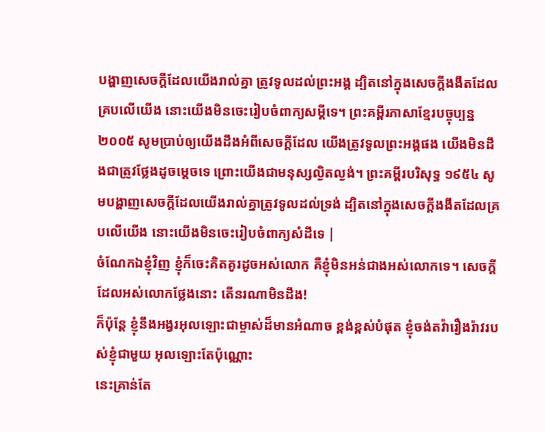បង្ហាញសេចក្ដីដែលយើងរាល់គ្នា ត្រូវទូលដល់ព្រះអង្គ ដ្បិតនៅក្នុងសេចក្ដីងងឹតដែលគ្របលើយើង នោះយើងមិនចេះរៀបចំពាក្យសម្ដីទេ។ ព្រះគម្ពីរភាសាខ្មែរបច្ចុប្បន្ន ២០០៥ សូមប្រាប់ឲ្យយើងដឹងអំពីសេចក្ដីដែល យើងត្រូវទូលព្រះអង្គផង យើងមិនដឹងជាត្រូវថ្លែងដូចម្ដេចទេ ព្រោះយើងជាមនុស្សល្ងិតល្ងង់។ ព្រះគម្ពីរបរិសុទ្ធ ១៩៥៤ សូមបង្ហាញសេចក្ដីដែលយើងរាល់គ្នាត្រូវទូលដល់ទ្រង់ ដ្បិតនៅក្នុងសេចក្ដីងងឹតដែលគ្របលើយើង នោះយើងមិនចេះរៀបចំពាក្យសំដីទេ |
ចំណែកឯខ្ញុំវិញ ខ្ញុំក៏ចេះគិតគូរដូចអស់លោក គឺខ្ញុំមិនអន់ជាងអស់លោកទេ។ សេចក្ដីដែលអស់លោកថ្លែងនោះ តើនរណាមិនដឹង!
ក៏ប៉ុន្តែ ខ្ញុំនឹងអង្វរអុលឡោះជាម្ចាស់ដ៏មានអំណាច ខ្ពង់ខ្ពស់បំផុត ខ្ញុំចង់តវ៉ារឿងរ៉ាវរបស់ខ្ញុំជាមួយ អុលឡោះតែប៉ុណ្ណោះ
នេះគ្រាន់តែ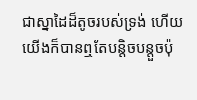ជាស្នាដៃដ៏តូចរបស់ទ្រង់ ហើយយើងក៏បានឮតែបន្តិចបន្តួចប៉ុ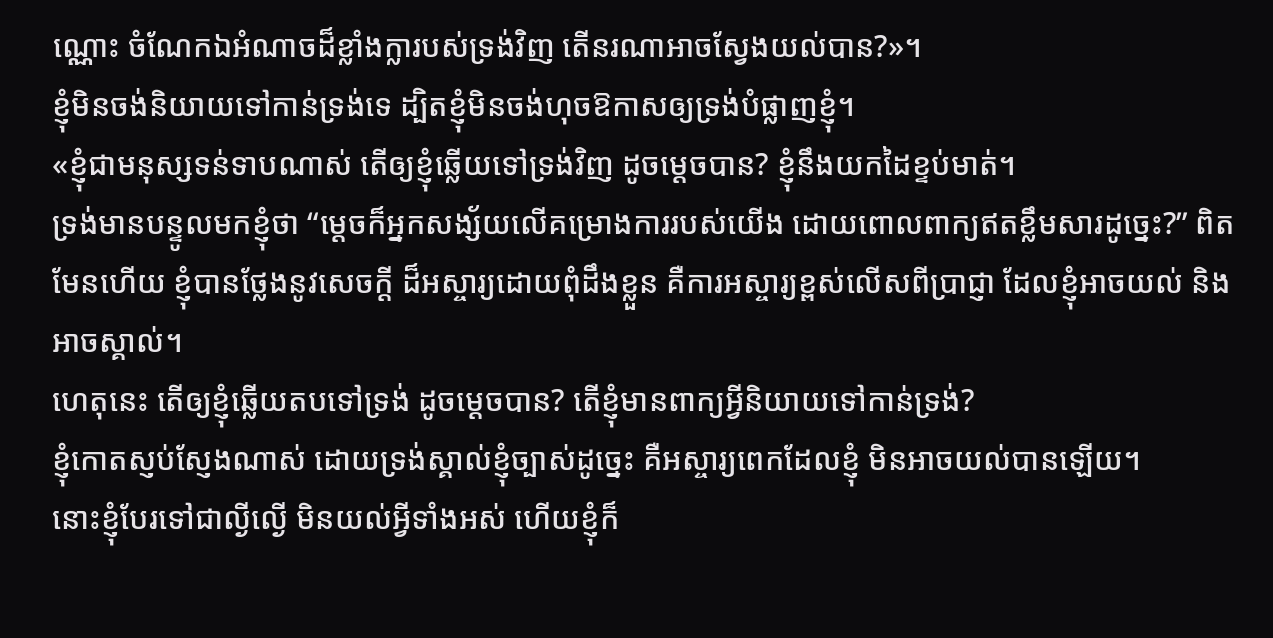ណ្ណោះ ចំណែកឯអំណាចដ៏ខ្លាំងក្លារបស់ទ្រង់វិញ តើនរណាអាចស្វែងយល់បាន?»។
ខ្ញុំមិនចង់និយាយទៅកាន់ទ្រង់ទេ ដ្បិតខ្ញុំមិនចង់ហុចឱកាសឲ្យទ្រង់បំផ្លាញខ្ញុំ។
«ខ្ញុំជាមនុស្សទន់ទាបណាស់ តើឲ្យខ្ញុំឆ្លើយទៅទ្រង់វិញ ដូចម្ដេចបាន? ខ្ញុំនឹងយកដៃខ្ទប់មាត់។
ទ្រង់មានបន្ទូលមកខ្ញុំថា “ម្ដេចក៏អ្នកសង្ស័យលើគម្រោងការរបស់យើង ដោយពោលពាក្យឥតខ្លឹមសារដូច្នេះ?” ពិតមែនហើយ ខ្ញុំបានថ្លែងនូវសេចក្ដី ដ៏អស្ចារ្យដោយពុំដឹងខ្លួន គឺការអស្ចារ្យខ្ពស់លើសពីប្រាជ្ញា ដែលខ្ញុំអាចយល់ និងអាចស្គាល់។
ហេតុនេះ តើឲ្យខ្ញុំឆ្លើយតបទៅទ្រង់ ដូចម្ដេចបាន? តើខ្ញុំមានពាក្យអ្វីនិយាយទៅកាន់ទ្រង់?
ខ្ញុំកោតស្ញប់ស្ញែងណាស់ ដោយទ្រង់ស្គាល់ខ្ញុំច្បាស់ដូច្នេះ គឺអស្ចារ្យពេកដែលខ្ញុំ មិនអាចយល់បានឡើយ។
នោះខ្ញុំបែរទៅជាល្ងីល្ងើ មិនយល់អ្វីទាំងអស់ ហើយខ្ញុំក៏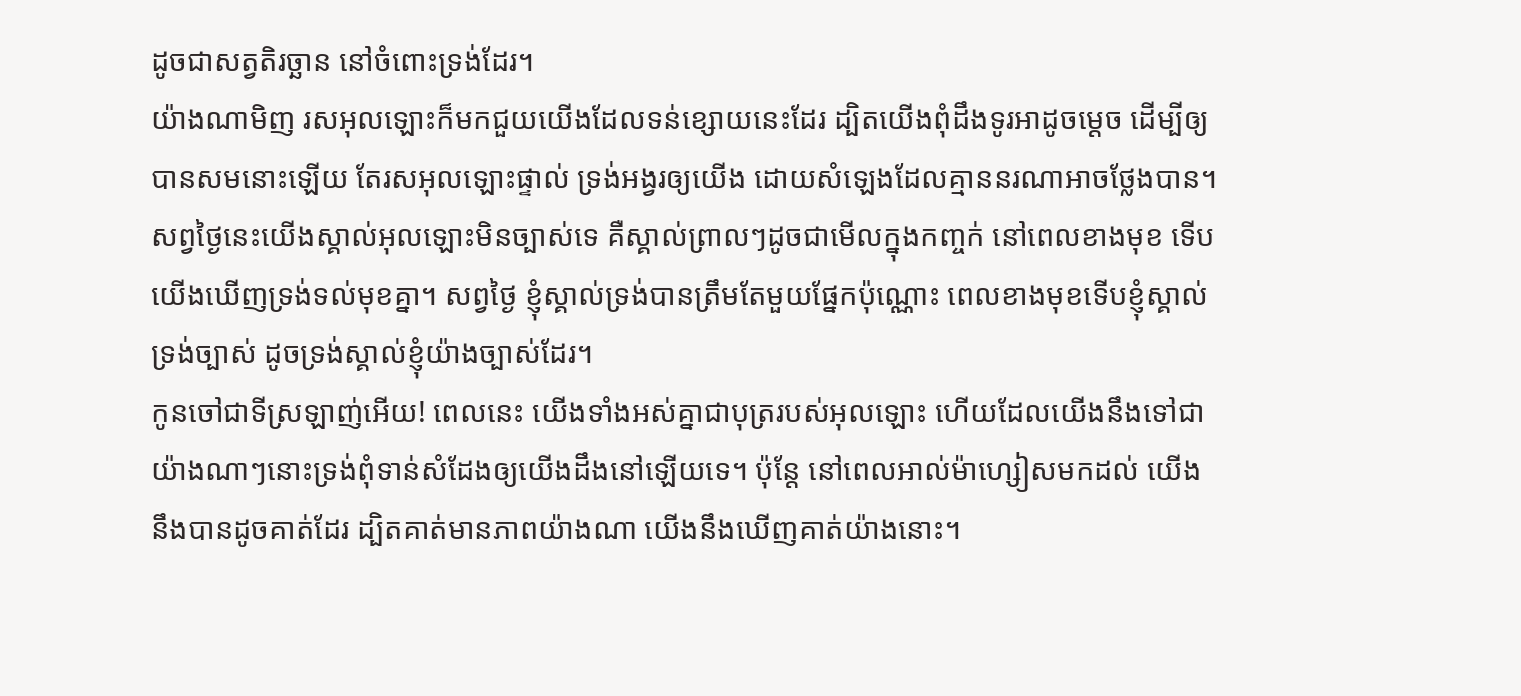ដូចជាសត្វតិរច្ឆាន នៅចំពោះទ្រង់ដែរ។
យ៉ាងណាមិញ រសអុលឡោះក៏មកជួយយើងដែលទន់ខ្សោយនេះដែរ ដ្បិតយើងពុំដឹងទូរអាដូចម្ដេច ដើម្បីឲ្យបានសមនោះឡើយ តែរសអុលឡោះផ្ទាល់ ទ្រង់អង្វរឲ្យយើង ដោយសំឡេងដែលគ្មាននរណាអាចថ្លែងបាន។
សព្វថ្ងៃនេះយើងស្គាល់អុលឡោះមិនច្បាស់ទេ គឺស្គាល់ព្រាលៗដូចជាមើលក្នុងកញ្ចក់ នៅពេលខាងមុខ ទើបយើងឃើញទ្រង់ទល់មុខគ្នា។ សព្វថ្ងៃ ខ្ញុំស្គាល់ទ្រង់បានត្រឹមតែមួយផ្នែកប៉ុណ្ណោះ ពេលខាងមុខទើបខ្ញុំស្គាល់ទ្រង់ច្បាស់ ដូចទ្រង់ស្គាល់ខ្ញុំយ៉ាងច្បាស់ដែរ។
កូនចៅជាទីស្រឡាញ់អើយ! ពេលនេះ យើងទាំងអស់គ្នាជាបុត្ររបស់អុលឡោះ ហើយដែលយើងនឹងទៅជាយ៉ាងណាៗនោះទ្រង់ពុំទាន់សំដែងឲ្យយើងដឹងនៅឡើយទេ។ ប៉ុន្ដែ នៅពេលអាល់ម៉ាហ្សៀសមកដល់ យើងនឹងបានដូចគាត់ដែរ ដ្បិតគាត់មានភាពយ៉ាងណា យើងនឹងឃើញគាត់យ៉ាងនោះ។